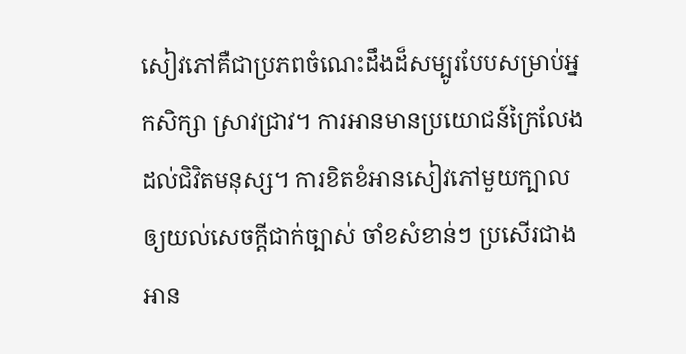សៀវភៅគឺជាប្រភពចំណេះដឹងដ៏សម្បូរបែបសម្រាប់អ្នកសិក្សា ស្រាវជ្រាវ។ ការអានមានប្រយោជន៍ក្រៃលែងដល់ជិវិតមនុស្ស។ ការខិតខំអានសៀវភៅមួយក្បាល ឲ្យយល់សេចក្តីជាក់ច្បាស់ ចាំខសំខាន់ៗ ប្រសើរជាងអាន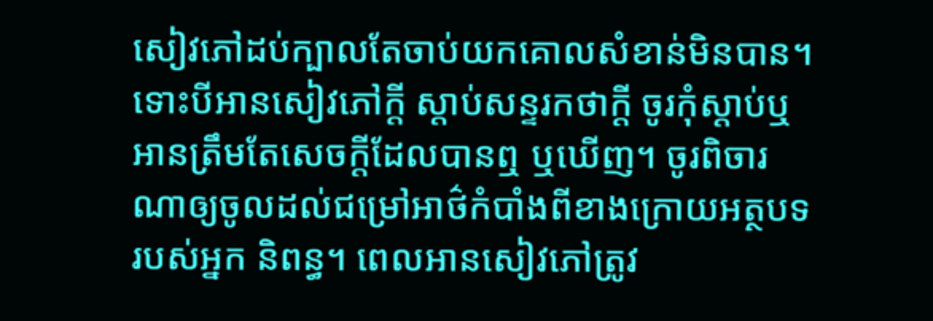សៀវភៅដប់ក្បាលតែចាប់យកគោលសំខាន់មិនបាន។ ទោះបីអានសៀវភៅក្តី ស្តាប់សន្ទរកថាក្តី ចូរកុំស្តាប់ឬអានត្រឹមតែសេចក្តីដែលបានឮ ឬឃើញ។ ចូរពិចារណាឲ្យចូលដល់ជម្រៅអាថ៌កំបាំងពីខាងក្រោយអត្ថបទរបស់អ្នក និពន្ធ។ ពេលអានសៀវភៅត្រូវ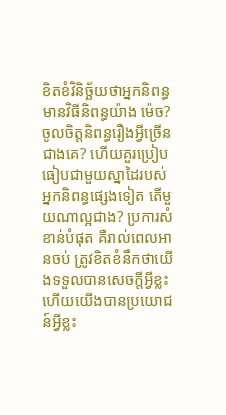ខិតខំវិនិច្ឆ័យថាអ្នកនិពន្ធមានវិធីនិពន្ធយ៉ាង ម៉េច? ចូលចិត្តនិពន្ធរឿងអ្វីច្រើនជាងគេ? ហើយគួរប្រៀបធៀបជាមួយស្នាដៃរបស់អ្នកនិពន្ធផ្សេងទៀត តើមួយណាល្អជាង? ប្រការសំខាន់បំផុត គឺរាល់ពេលអានចប់ ត្រូវខិតខំនឹកថាយើងទទួលបានសេចក្តីអ្វីខ្លះ ហើយយើងបានប្រយោជន៍អ្វីខ្លះ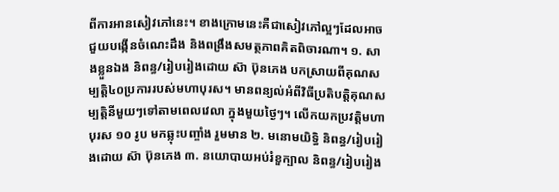ពីការអានសៀវភៅនេះ។ ខាងក្រោមនេះគឺជាសៀវភៅល្អៗដែលអាចជួយបង្កើនចំណេះដឹង និងពង្រឹងសមត្ថភាពគិតពិចារណា។ ១. សាងខ្លួនឯង និពន្ធ/រៀបរៀងដោយ ស៊ា ប៊ុនភេង បកស្រាយពីគុណសម្បត្តិ៤០ប្រការរបស់មហាបុរស។ មានពន្យល់អំពីវិធីប្រតិបត្តិគុណសម្បត្តិនីមួយៗទៅតាមពេលវេលា ក្នុងមួយថ្ងៃៗ។ លើកយកប្រវត្តិមហាបុរស ១០ រូប មកឆ្លុះបញ្ចាំង រួមមាន ២. មនោមយិទ្ធិ និពន្ធ/រៀបរៀងដោយ ស៊ា ប៊ុនភេង ៣. នយោបាយអប់រំខួក្បាល និពន្ធ/រៀបរៀង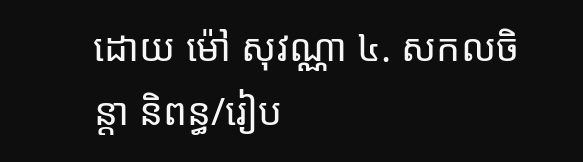ដោយ ម៉ៅ សុវណ្ណា ៤. សកលចិន្តា និពន្ធ/រៀប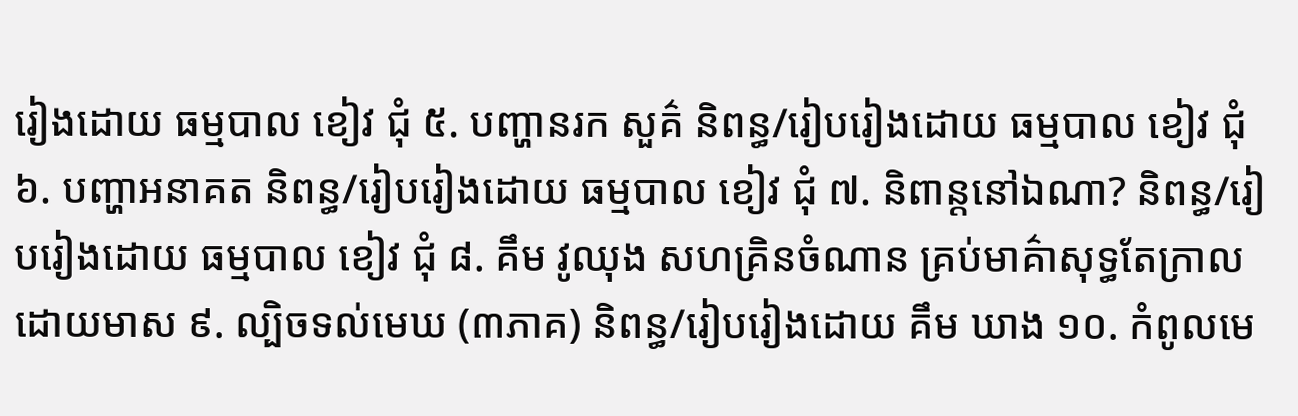រៀងដោយ ធម្មបាល ខៀវ ជុំ ៥. បញ្ហានរក សួគ៌ និពន្ធ/រៀបរៀងដោយ ធម្មបាល ខៀវ ជុំ ៦. បញ្ហាអនាគត និពន្ធ/រៀបរៀងដោយ ធម្មបាល ខៀវ ជុំ ៧. និពាន្តនៅឯណា? និពន្ធ/រៀបរៀងដោយ ធម្មបាល ខៀវ ជុំ ៨. គឹម វូឈុង សហគ្រិនចំណាន គ្រប់មាគ៌ាសុទ្ធតែក្រាលដោយមាស ៩. ល្បិចទល់មេឃ (៣ភាគ) និពន្ធ/រៀបរៀងដោយ គឹម ឃាង ១០. កំពូលមេ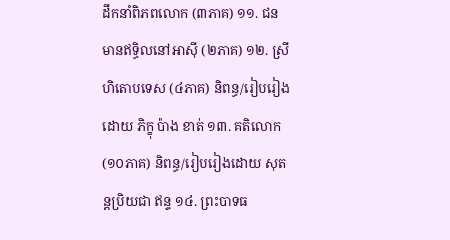ដឹកនាំពិភពលោក (៣ភាគ) ១១. ជនមានឥទ្ធិលនៅអាស៊ី (២ភាគ) ១២. ស្រីហិតោបទេស (៤ភាគ) និពន្ធ/រៀបរៀងដោយ ភិក្ខុ ប៉ាង ខាត់ ១៣. គតិលោក (១០ភាគ) និពន្ធ/រៀបរៀងដោយ សុតន្តប្រិយជា ឥន្ទ ១៤. ព្រះបាទធ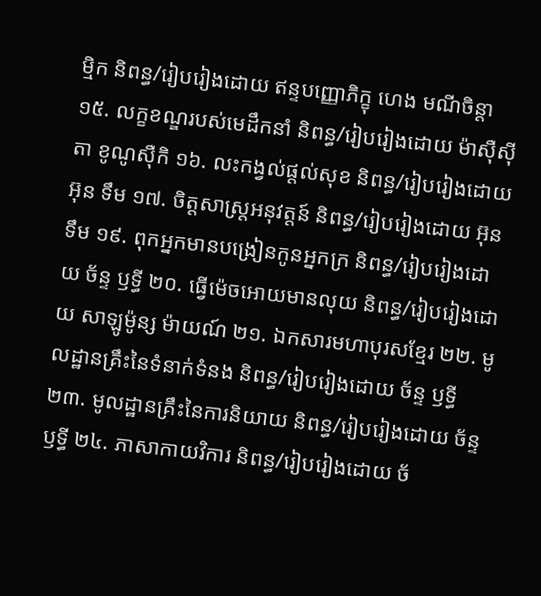ម្មិក និពន្ធ/រៀបរៀងដោយ ឥន្ទបញ្ញោភិក្ខុ ហេង មណីចិន្តា ១៥. លក្ខខណ្ឌរបស់មេដឹកនាំ និពន្ធ/រៀបរៀងដោយ ម៉ាស៊ឺស៊ីតា ខូណូស៊ឺកិ ១៦. លះកង្វល់ផ្តល់សុខ និពន្ធ/រៀបរៀងដោយ អ៊ុន ទឹម ១៧. ចិត្តសាស្ត្រអនុវត្តន៍ និពន្ធ/រៀបរៀងដោយ អ៊ុន ទឹម ១៩. ពុកអ្នកមានបង្រៀនកូនអ្នកក្រ និពន្ធ/រៀបរៀងដោយ ច័ន្ទ ឫទ្ធី ២០. ធ្វើម៉េចអោយមានលុយ និពន្ធ/រៀបរៀងដោយ សាឡូម៉ូន្ស ម៉ាយណ៍ ២១. ឯកសារមហាបុរសខ្មែរ ២២. មូលដ្ឋានគ្រឹះនៃទំនាក់ទំនង និពន្ធ/រៀបរៀងដោយ ច័ន្ទ ឫទ្ធី ២៣. មូលដ្ឋានគ្រឹះនៃការនិយាយ និពន្ធ/រៀបរៀងដោយ ច័ន្ទ ឫទ្ធី ២៤. ភាសាកាយវិការ និពន្ធ/រៀបរៀងដោយ ច័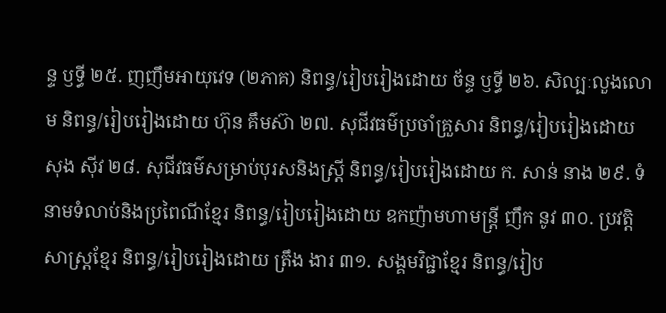ន្ទ ឫទ្ធី ២៥. ញញឹមអាយុវេទ (២ភាគ) និពន្ធ/រៀបរៀងដោយ ច័ន្ទ ឫទ្ធី ២៦. សិល្បៈលួងលោម និពន្ធ/រៀបរៀងដោយ ហ៊ុន គឹមស៊ា ២៧. សុជីវធម៌ប្រចាំគ្រួសារ និពន្ធ/រៀបរៀងដោយ សុង ស៊ីវ ២៨. សុជីវធម៌សម្រាប់បុរសនិងស្រ្តី និពន្ធ/រៀបរៀងដោយ ក. សាន់ នាង ២៩. ទំនាមទំលាប់និងប្រពៃណីខ្មែរ និពន្ធ/រៀបរៀងដោយ ឧកញ៉ាមហាមន្ត្រី ញឹក នូវ ៣០. ប្រវត្តិសាស្ត្រខ្មែរ និពន្ធ/រៀបរៀងដោយ ត្រឹង ងារ ៣១. សង្គមវិជ្ជាខ្មែរ និពន្ធ/រៀប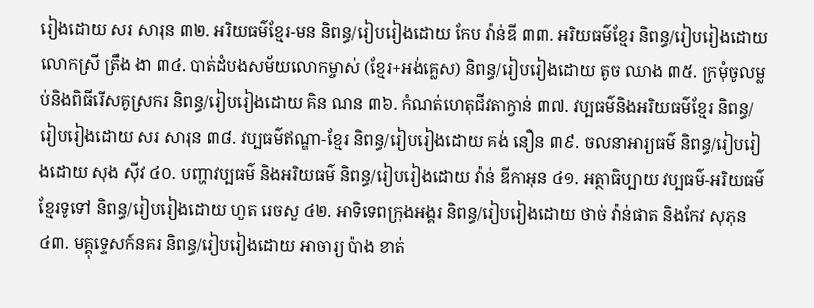រៀងដោយ សរ សារុន ៣២. អរិយធម៌ខ្មែរ-មន និពន្ធ/រៀបរៀងដោយ កែប វ៉ាន់ឌី ៣៣. អរិយធម៌ខ្មែរ និពន្ធ/រៀបរៀងដោយ លោកស្រី ត្រឹង ងា ៣៤. បាត់ដំបងសម័យលោកម្ចាស់ (ខ្មែរ+អង់គ្លេស) និពន្ធ/រៀបរៀងដោយ តូច ឈាង ៣៥. ក្រមុំចូលម្លប់និងពិធីរើសគូស្រករ និពន្ធ/រៀបរៀងដោយ គិន ណន ៣៦. កំណត់ហេតុជីវតាក្វាន់ ៣៧. វប្បធម៌និងអរិយធម៌ខ្មែរ និពន្ធ/រៀបរៀងដោយ សរ សារុន ៣៨. វប្បធម៌ឥណ្ឌា-ខ្មែរ និពន្ធ/រៀបរៀងដោយ គង់ នឿន ៣៩. ចលនាអារ្យធម៌ និពន្ធ/រៀបរៀងដោយ សុង ស៊ីវ ៤០. បញ្ហាវប្បធម៌ និងអរិយធម៌ និពន្ធ/រៀបរៀងដោយ វ៉ាន់ ឌីកាអុន ៤១. អត្ថាធិប្បាយ វប្បធម៌-អរិយធម៌ខ្មែរទូទៅ និពន្ធ/រៀបរៀងដោយ ហួត រេចសួ ៤២. អាទិទេពក្រុងអង្គរ និពន្ធ/រៀបរៀងដោយ ថាច់ វ៉ាន់ផាត និងកែវ សុភុន ៤៣. មគ្គុទ្ទេសក៍នគរ និពន្ធ/រៀបរៀងដោយ អាចារ្យ ប៉ាង ខាត់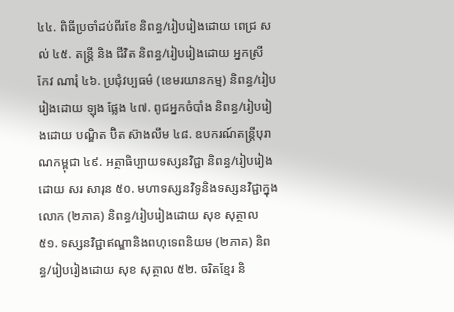៤៤. ពិធីប្រចាំដប់ពីរខែ និពន្ធ/រៀបរៀងដោយ ពេជ្រ សល់ ៤៥. តន្ត្រី និង ជីវិត និពន្ធ/រៀបរៀងដោយ អ្នកស្រី កែវ ណារុំ ៤៦. ប្រជុំវប្បធម៌ (ខេមរយានកម្ម) និពន្ធ/រៀបរៀងដោយ ឡុង ផ្លែង ៤៧. ពូជអ្នកចំបាំង និពន្ធ/រៀបរៀងដោយ បណ្ឌិត ប៊ិត ស៊ាងលឹម ៤៨. ឧបករណ៍តន្ត្រីបុរាណកម្ពុជា ៤៩. អត្ថាធិប្បាយទស្សនវិជ្ជា និពន្ធ/រៀបរៀងដោយ សរ សារុន ៥០. មហាទស្សនវិទូនិងទស្សនវិជ្ជាក្នុងលោក (២ភាគ) និពន្ធ/រៀបរៀងដោយ សុខ សុត្ថាល ៥១. ទស្សនវិជ្ជាឥណ្ឌានិងពហុទេពនិយម (២ភាគ) និពន្ធ/រៀបរៀងដោយ សុខ សុត្ថាល ៥២. ចរិតខ្មែរ និ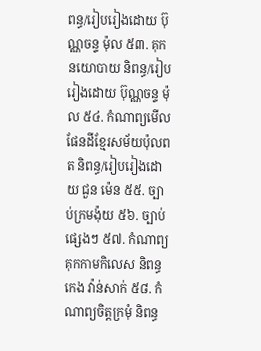ពន្ធ/រៀបរៀងដោយ ប៊ុណ្ណចន្ទ ម៉ុល ៥៣. គុកនយោបាយ និពន្ធ/រៀបរៀងដោយ ប៊ុណ្ណចន្ទ ម៉ុល ៥៤. កំណាព្យមើលផែនដីខ្មែរសម័យប៉ុលពត និពន្ធ/រៀបរៀងដោយ ជួន ម៉េន ៥៥. ច្បាប់ក្រមង៉ុយ ៥៦. ច្បាប់ផ្សេងៗ ៥៧. កំណាព្យគុកកាមកិលេស និពន្ធ កេង វ៉ាន់សាក់ ៥៨. កំណាព្យចិត្តក្រមុំ និពន្ធ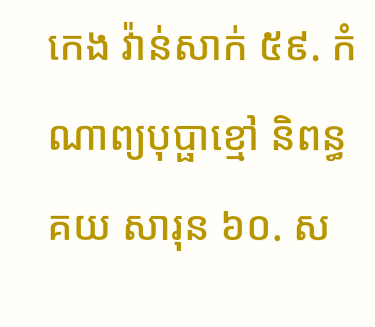កេង វ៉ាន់សាក់ ៥៩. កំណាព្យបុប្ផាខ្មៅ និពន្ធ គយ សារុន ៦០. ស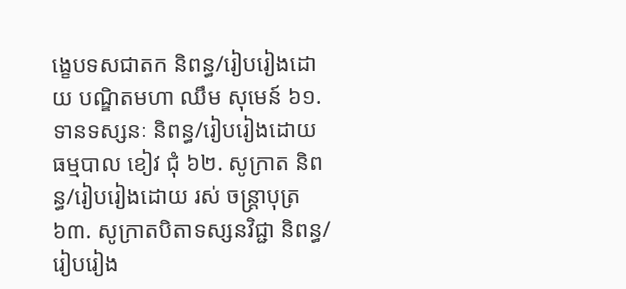ង្ខេបទសជាតក និពន្ធ/រៀបរៀងដោយ បណ្ឌិតមហា ឈឹម សុមេន៍ ៦១. ទានទស្សនៈ និពន្ធ/រៀបរៀងដោយ ធម្មបាល ខៀវ ជុំ ៦២. សូក្រាត និពន្ធ/រៀបរៀងដោយ រស់ ចន្ត្រាបុត្រ ៦៣. សូក្រាតបិតាទស្សនវិជ្ជា និពន្ធ/រៀបរៀង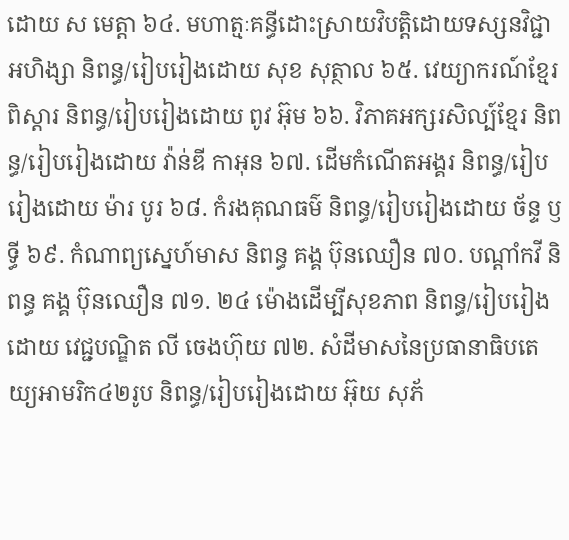ដោយ ស មេត្តា ៦៤. មហាត្មៈគន្ធីដោះស្រាយវិបត្តិដោយទស្សនវិជ្ជាអហិង្សា និពន្ធ/រៀបរៀងដោយ សុខ សុត្ថាល ៦៥. វេយ្យាករណ៍ខ្មែរពិស្តារ និពន្ធ/រៀបរៀងដោយ ពូវ អ៊ុម ៦៦. វិភាគអក្សរសិល្ប៍ខ្មែរ និពន្ធ/រៀបរៀងដោយ វ៉ាន់ឌី កាអុន ៦៧. ដើមកំណើតអង្គរ និពន្ធ/រៀបរៀងដោយ ម៉ារ បូរ ៦៨. កំរងគុណធម៌ និពន្ធ/រៀបរៀងដោយ ច័ន្ទ ឫទ្ធី ៦៩. កំណាព្យស្នេហ៍មាស និពន្ធ គង្គ ប៊ុនឈឿន ៧០. បណ្តាំកវី និពន្ធ គង្គ ប៊ុនឈឿន ៧១. ២៤ ម៉ោងដើម្បីសុខភាព និពន្ធ/រៀបរៀងដោយ វេជ្ជបណ្ឌិត លី ចេងហ៊ុយ ៧២. សំដីមាសនៃប្រធានាធិបតេយ្យអាមរិក៤២រូប និពន្ធ/រៀបរៀងដោយ អ៊ុយ សុភ័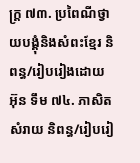ក្រ្ត ៧៣. ប្រពៃណីថ្វាយបង្គុំនិងសំពះខ្មែរ និពន្ធ/រៀបរៀងដោយ អ៊ុន ទឹម ៧៤. ភាសិតសំរាយ និពន្ធ/រៀបរៀ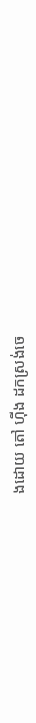ងដោយ តៅ ហ៊ីង ដកស្រង់ចេ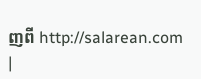ញពី http://salarean.com
|